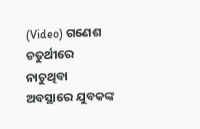(Video) ଗଣେଶ ଚତୁର୍ଥୀରେ ନାଚୁଥିବା ଅବସ୍ଥାରେ ଯୁବକଙ୍କ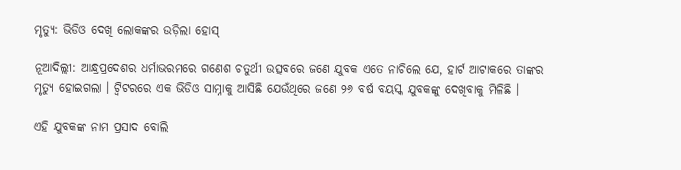ମୃତ୍ୟୁ: ଭିଡିଓ ଦେଖି ଲୋକଙ୍କର ଉଡ଼ିଲା ହୋସ୍

ନୂଆଦିଲ୍ଲୀ: ଆନ୍ଧ୍ରପ୍ରଦେଶର ଧର୍ମାଭରମରେ ଗଣେଶ ଚତୁର୍ଥୀ ଉତ୍ସବରେ ଜଣେ ଯୁବକ ଏତେ ନାଚିଲେ ଯେ, ହାର୍ଟ ଆଟାକରେ ତାଙ୍କର ମୃତ୍ୟୁ ହୋଇଗଲା । ଟ୍ୱିଟରରେ ଏକ ଭିଡିଓ ସାମ୍ନାକୁ ଆସିଛି ଯେଉଁଥିରେ ଜଣେ ୨୬ ବର୍ଷ ବୟସ୍କ ଯୁବକଙ୍କୁ ଦେଖିବାକୁ ମିଳିଛି ।

ଏହି ଯୁବକଙ୍କ ନାମ ପ୍ରସାଦ ବୋଲି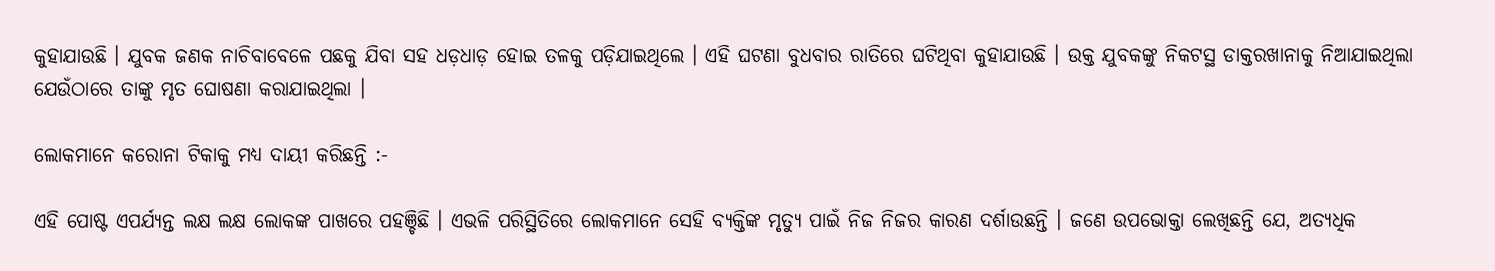କୁହାଯାଉଛି । ଯୁବକ ଜଣକ ନାଚିବାବେଳେ ପଛକୁ ଯିବା ସହ ଧଡ଼ଧାଡ଼ ହୋଇ ତଳକୁ ପଡ଼ିଯାଇଥିଲେ । ଏହି ଘଟଣା ବୁଧବାର ରାତିରେ ଘଟିଥିବା କୁହାଯାଉଛି । ଉକ୍ତ ଯୁବକଙ୍କୁ ନିକଟସ୍ଥ ଡାକ୍ତରଖାନାକୁ ନିଆଯାଇଥିଲା ଯେଉଁଠାରେ ତାଙ୍କୁ ମୃତ ଘୋଷଣା କରାଯାଇଥିଲା ।

ଲୋକମାନେ କରୋନା ଟିକାକୁ ମଧ୍ୟ ଦାୟୀ କରିଛନ୍ତି :-

ଏହି ପୋଷ୍ଟ ଏପର୍ଯ୍ୟନ୍ତ ଲକ୍ଷ ଲକ୍ଷ ଲୋକଙ୍କ ପାଖରେ ପହଞ୍ଚିଛି । ଏଭଳି ପରିସ୍ଥିତିରେ ଲୋକମାନେ ସେହି ବ୍ୟକ୍ତିଙ୍କ ମୃତ୍ୟୁ ପାଇଁ ନିଜ ନିଜର କାରଣ ଦର୍ଶାଉଛନ୍ତି । ଜଣେ ଉପଭୋକ୍ତା ଲେଖିଛନ୍ତି ଯେ, ଅତ୍ୟଧିକ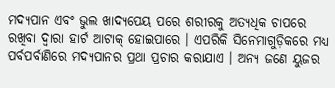ମଦ୍ୟପାନ ଏବଂ ଭୁଲ ଖାଦ୍ୟପେୟ ପରେ ଶରୀରକୁ ଅତ୍ୟଧିକ ଚାପରେ ରଖିବା ଦ୍ୱାରା ହାର୍ଟ ଆଟାକ୍ ହୋଇପାରେ । ଏପରିକି ସିନେମାଗୁଡ଼ିକରେ ମଧ୍ୟ ପର୍ବପର୍ବାଣିରେ ମଦ୍ୟପାନର ପ୍ରଥା ପ୍ରଚାର କରାଯାଏ । ଅନ୍ୟ ଜଣେ ୟୁଜର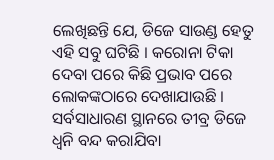ଲେଖିଛନ୍ତି ଯେ, ଡିଜେ ସାଉଣ୍ଡ ହେତୁ ଏହି ସବୁ ଘଟିଛି । କରୋନା ଟିକା ଦେବା ପରେ କିଛି ପ୍ରଭାବ ପରେ ଲୋକଙ୍କଠାରେ ଦେଖାଯାଉଛି । ସର୍ବସାଧାରଣ ସ୍ଥାନରେ ତୀବ୍ର ଡିଜେ ଧ୍ୱନି ବନ୍ଦ କରାଯିବା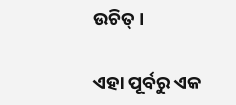ଉଚିତ୍ ।

ଏହା ପୂର୍ବରୁ ଏକ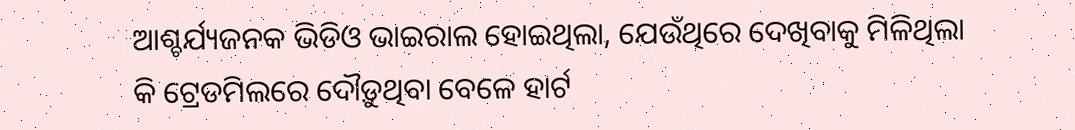ଆଶ୍ଚର୍ଯ୍ୟଜନକ ଭିଡିଓ ଭାଇରାଲ ହୋଇଥିଲା, ଯେଉଁଥିରେ ଦେଖିବାକୁ ମିଳିଥିଲା କି ଟ୍ରେଡମିଲରେ ଦୌଡ଼ୁଥିବା ବେଳେ ହାର୍ଟ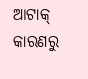ଆଟାକ୍ କାରଣରୁ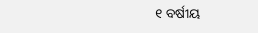୧ ବର୍ଷୀୟ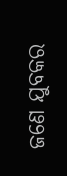ଜଣେ ଯୁବକର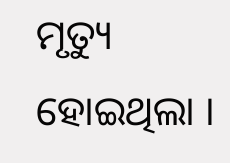ମୃତ୍ୟୁ ହୋଇଥିଲା ।